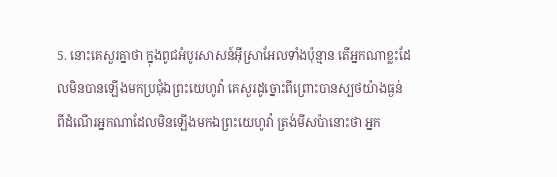5. នោះគេសួរគ្នាថា ក្នុងពូជអំបូរសាសន៍អ៊ីស្រាអែលទាំងប៉ុន្មាន តើអ្នកណាខ្លះដែលមិនបានឡើងមកប្រជុំឯព្រះយេហូវ៉ា គេសួរដូច្នោះពីព្រោះបានស្បថយ៉ាងធ្ងន់ ពីដំណើរអ្នកណាដែលមិនឡើងមកឯព្រះយេហូវ៉ា ត្រង់មីសប៉ានោះថា អ្នក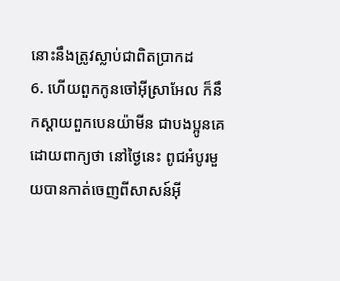នោះនឹងត្រូវស្លាប់ជាពិតប្រាកដ
6. ហើយពួកកូនចៅអ៊ីស្រាអែល ក៏នឹកស្តាយពួកបេនយ៉ាមីន ជាបងប្អូនគេ ដោយពាក្យថា នៅថ្ងៃនេះ ពូជអំបូរមួយបានកាត់ចេញពីសាសន៍អ៊ី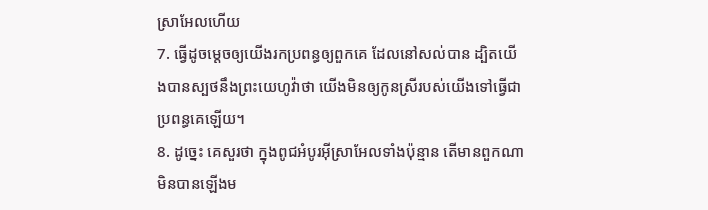ស្រាអែលហើយ
7. ធ្វើដូចម្តេចឲ្យយើងរកប្រពន្ធឲ្យពួកគេ ដែលនៅសល់បាន ដ្បិតយើងបានស្បថនឹងព្រះយេហូវ៉ាថា យើងមិនឲ្យកូនស្រីរបស់យើងទៅធ្វើជាប្រពន្ធគេឡើយ។
8. ដូច្នេះ គេសួរថា ក្នុងពូជអំបូរអ៊ីស្រាអែលទាំងប៉ុន្មាន តើមានពួកណាមិនបានឡើងម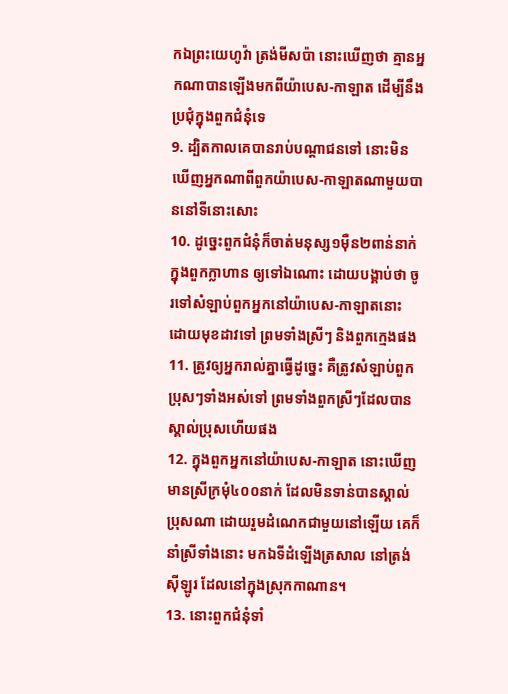កឯព្រះយេហូវ៉ា ត្រង់មីសប៉ា នោះឃើញថា គ្មានអ្នកណាបានឡើងមកពីយ៉ាបេស-កាឡាត ដើម្បីនឹងប្រជុំក្នុងពួកជំនុំទេ
9. ដ្បិតកាលគេបានរាប់បណ្តាជនទៅ នោះមិនឃើញអ្នកណាពីពួកយ៉ាបេស-កាឡាតណាមួយបាននៅទីនោះសោះ
10. ដូច្នេះពួកជំនុំក៏ចាត់មនុស្ស១ម៉ឺន២ពាន់នាក់ ក្នុងពួកក្លាហាន ឲ្យទៅឯណោះ ដោយបង្គាប់ថា ចូរទៅសំឡាប់ពួកអ្នកនៅយ៉ាបេស-កាឡាតនោះ ដោយមុខដាវទៅ ព្រមទាំងស្រីៗ និងពួកក្មេងផង
11. ត្រូវឲ្យអ្នករាល់គ្នាធ្វើដូច្នេះ គឺត្រូវសំឡាប់ពួកប្រុសៗទាំងអស់ទៅ ព្រមទាំងពួកស្រីៗដែលបានស្គាល់ប្រុសហើយផង
12. ក្នុងពួកអ្នកនៅយ៉ាបេស-កាឡាត នោះឃើញមានស្រីក្រមុំ៤០០នាក់ ដែលមិនទាន់បានស្គាល់ប្រុសណា ដោយរួមដំណេកជាមួយនៅឡើយ គេក៏នាំស្រីទាំងនោះ មកឯទីដំឡើងត្រសាល នៅត្រង់ស៊ីឡូរ ដែលនៅក្នុងស្រុកកាណាន។
13. នោះពួកជំនុំទាំ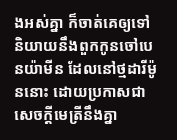ងអស់គ្នា ក៏ចាត់គេឲ្យទៅនិយាយនឹងពួកកូនចៅបេនយ៉ាមីន ដែលនៅថ្មដារីម៉ូននោះ ដោយប្រកាសជាសេចក្ដីមេត្រីនឹងគ្នា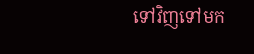ទៅវិញទៅមក